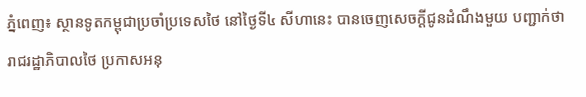ភ្នំពេញ៖ ស្ថានទូតកម្ពុជាប្រចាំប្រទេសថៃ នៅថ្ងៃទី៤ សីហានេះ បានចេញសេចក្ដីជូនដំណឹងមួយ បញ្ជាក់ថា រាជរដ្ឋាភិបាលថៃ ប្រកាសអនុ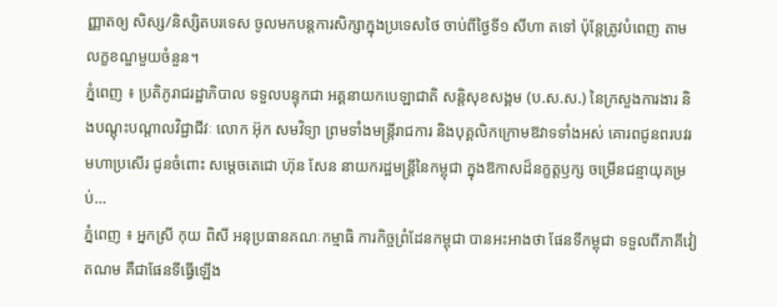ញ្ញាតឲ្យ សិស្ស/និស្សិតបរទេស ចូលមកបន្តការសិក្សាក្នុងប្រទេសថៃ ចាប់ពីថ្ងៃទី១ សីហា តទៅ ប៉ុន្តែត្រូវបំពេញ តាមលក្ខខណ្ឌមួយចំនួន។
ភ្នំពេញ ៖ ប្រតិភូរាជរដ្ឋាភិបាល ទទួលបន្ទុកជា អគ្គនាយកបេឡាជាតិ សន្តិសុខសង្គម (ប.ស.ស.) នៃក្រសួងការងារ និងបណ្តុះបណ្តាលវិជ្ជាជីវៈ លោក អ៊ុក សមវិទ្យា ព្រមទាំងមន្ត្រីរាជការ និងបុគ្គលិកក្រោមឱវាទទាំងអស់ គោរពជូនពរបវរមហាប្រសើរ ជូនចំពោះ សម្តេចតេជោ ហ៊ុន សែន នាយករដ្ឋមន្ត្រីនៃកម្ពុជា ក្នុងឱកាសដ៏នក្ខត្តឫក្ស ចម្រើនជន្មាយុគម្រប់...
ភ្នំពេញ ៖ អ្នកស្រី កុយ ពិសី អនុប្រធានគណៈកម្មាធិ ការកិច្ចព្រំដែនកម្ពុជា បានអះអាងថា ផែនទីកម្ពុជា ទទួលពីភាគីវៀតណម គឺជាផែនទីធ្វើឡើង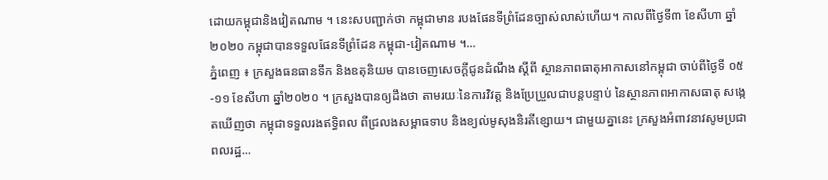ដោយកម្ពុជានិងវៀតណាម ។ នេះសបញ្ជាក់ថា កម្ពុជាមាន របងផែនទីព្រំដែនច្បាស់លាស់ហើយ។ កាលពីថ្ងៃទី៣ ខែសីហា ឆ្នាំ២០២០ កម្ពុជាបានទទួលផែនទីព្រំដែន កម្ពុជា-វៀតណាម ។...
ភ្នំពេញ ៖ ក្រសួងធនធានទឹក និងឧតុនិយម បានចេញសេចក្ដីជូនដំណឹង ស្ដីពី ស្ថានភាពធាតុអាកាសនៅកម្ពុជា ចាប់ពីថ្ងៃទី ០៥-១១ ខែសីហា ឆ្នាំ២០២០ ។ ក្រសួងបានឲ្យដឹងថា តាមរយៈនៃការវិវត្ត និងប្រែប្រួលជាបន្តបន្ទាប់ នៃស្ថានភាពអាកាសធាតុ សង្កេតឃើញថា កម្ពុជាទទួលរងឥទ្ធិពល ពីជ្រលងសម្ពាធទាប និងខ្យល់មូសុងនិរតីខ្សោយ។ ជាមួយគ្នានេះ ក្រសួងអំពាវនាវសូមប្រជាពលរដ្ឋ...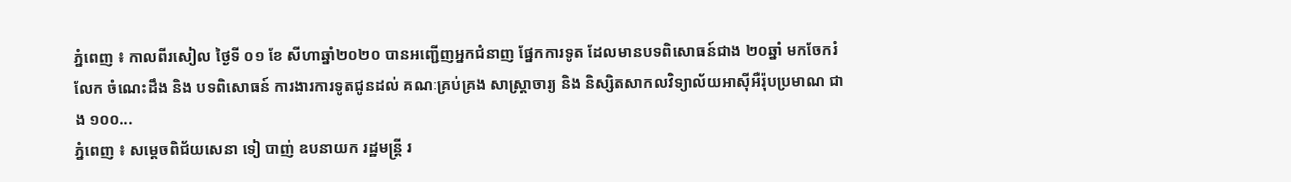ភ្នំពេញ ៖ កាលពីរសៀល ថ្ងៃទី ០១ ខែ សីហាឆ្នាំ២០២០ បានអញ្ជើញអ្នកជំនាញ ផ្នែកការទូត ដែលមានបទពិសោធន៍ជាង ២០ឆ្នាំ មកចែករំលែក ចំណេះដឹង និង បទពិសោធន៍ ការងារការទូតជូនដល់ គណៈគ្រប់គ្រង សាស្ដ្រាចារ្យ និង និស្សិតសាកលវិទ្យាល័យអាស៊ីអឺរ៉ុបប្រមាណ ជាង ១០០...
ភ្នំពេញ ៖ សម្ដេចពិជ័យសេនា ទៀ បាញ់ ឧបនាយក រដ្ឋមន្រ្តី រ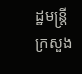ដ្ឋមន្រ្តីក្រសួង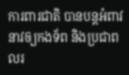ការពារជាតិ បានបន្ដអំពាវនាវឲ្យកងទ័ព និងប្រជាពលរ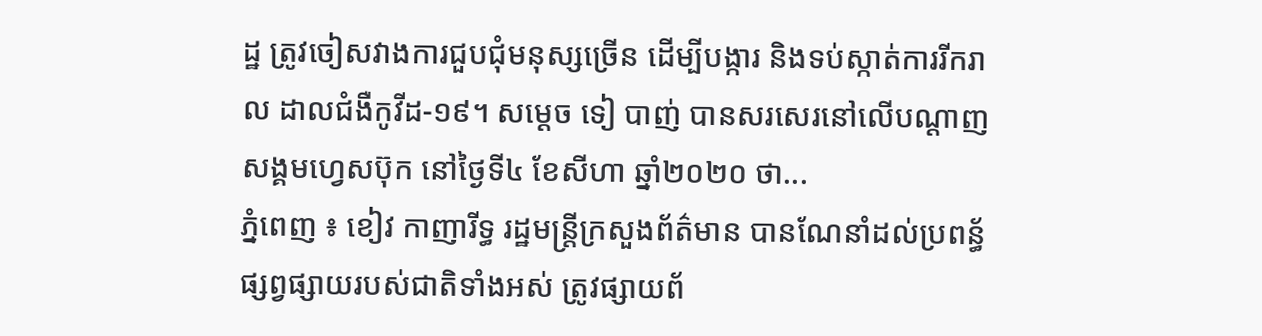ដ្ឋ ត្រូវចៀសវាងការជួបជុំមនុស្សច្រើន ដើម្បីបង្ការ និងទប់ស្កាត់ការរីករាល ដាលជំងឺកូវីដ-១៩។ សម្ដេច ទៀ បាញ់ បានសរសេរនៅលើបណ្ដាញសង្គមហ្វេសប៊ុក នៅថ្ងៃទី៤ ខែសីហា ឆ្នាំ២០២០ ថា...
ភ្នំពេញ ៖ ខៀវ កាញារីទ្ធ រដ្ឋមន្រ្តីក្រសួងព័ត៌មាន បានណែនាំដល់ប្រពន្ធ័ផ្សព្វផ្សាយរបស់ជាតិទាំងអស់ ត្រូវផ្សាយព័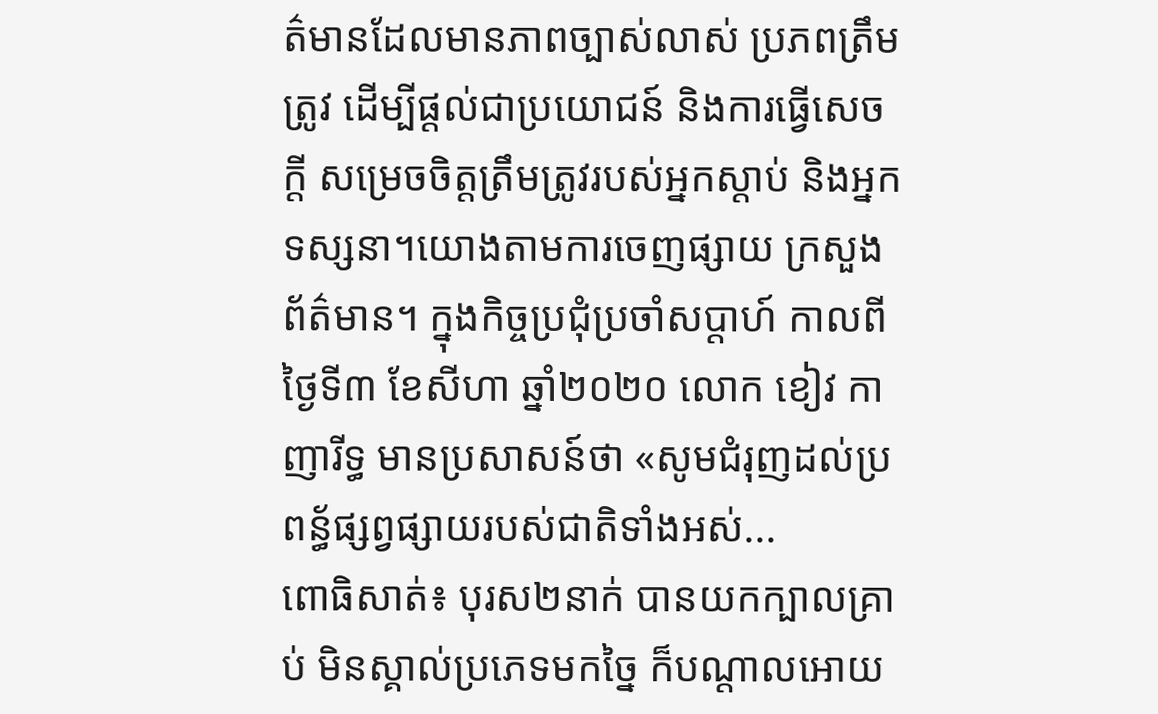ត៌មានដែលមានភាពច្បាស់លាស់ ប្រភពត្រឹមត្រូវ ដើម្បីផ្តល់ជាប្រយោជន៍ និងការធ្វើសេចក្តី សម្រេចចិត្តត្រឹមត្រូវរបស់អ្នកស្តាប់ និងអ្នកទស្សនា។យោងតាមការចេញផ្សាយ ក្រសួងព័ត៌មាន។ ក្នុងកិច្ចប្រជុំប្រចាំសប្តាហ៍ កាលពីថ្ងៃទី៣ ខែសីហា ឆ្នាំ២០២០ លោក ខៀវ កាញារីទ្ធ មានប្រសាសន៍ថា «សូមជំរុញដល់ប្រពន្ធ័ផ្សព្វផ្សាយរបស់ជាតិទាំងអស់...
ពោធិសាត់៖ បុរស២នាក់ បានយកក្បាលគ្រាប់ មិនស្គាល់ប្រភេទមកច្នៃ ក៏បណ្តាលអោយ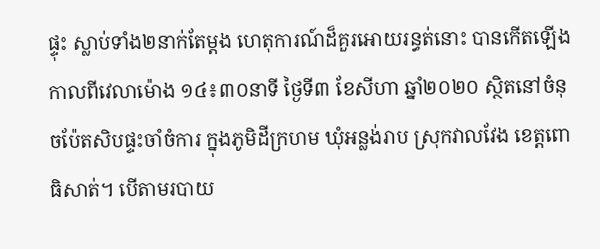ផ្ទុះ ស្លាប់ទាំង២នាក់តែម្តង ហេតុការណ៍ដ៏គួរអោយរន្ធត់នោះ បានកើតឡើងកាលពីវេលាម៉ោង ១៤៖៣០នាទី ថ្ងៃទី៣ ខែសីហា ឆ្នាំ២០២០ ស្ថិតនៅចំនុចប៉ែតសិបផ្ទះចាំចំការ ក្នុងភូមិដីក្រហម ឃុំអន្លង់រាប ស្រុកវាលវែង ខេត្តពោធិសាត់។ បើតាមរបាយ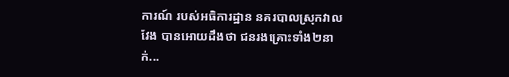ការណ៍ របស់អធិការដ្ឋាន នគរបាលស្រុកវាលវែង បានអោយដឹងថា ជនរងគ្រោះទាំង២នាក់...